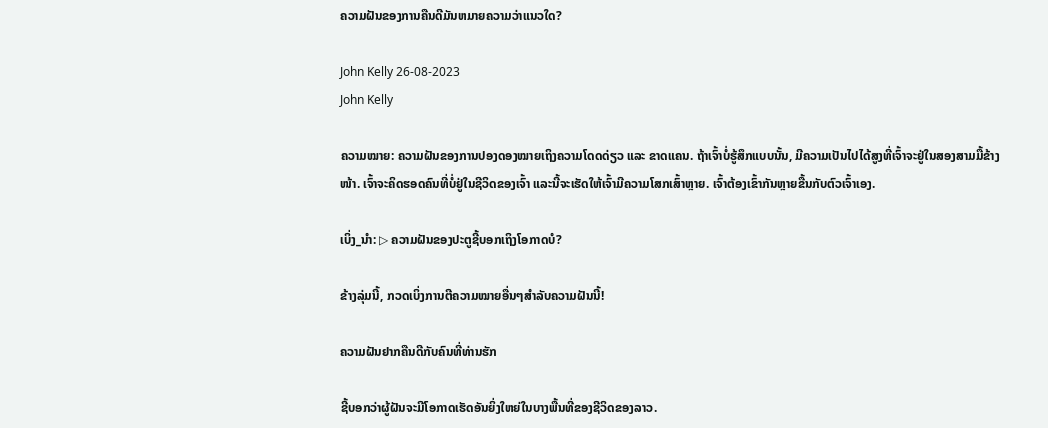ຄວາມຝັນຂອງການຄືນດີມັນຫມາຍຄວາມວ່າແນວໃດ?

John Kelly 26-08-2023
John Kelly

ຄວາມໝາຍ: ຄວາມຝັນຂອງການປອງດອງໝາຍເຖິງຄວາມໂດດດ່ຽວ ແລະ ຂາດແຄນ. ຖ້າເຈົ້າບໍ່ຮູ້ສຶກແບບນັ້ນ, ມີຄວາມເປັນໄປໄດ້ສູງທີ່ເຈົ້າຈະຢູ່ໃນສອງສາມມື້ຂ້າງໜ້າ. ເຈົ້າຈະຄິດຮອດຄົນທີ່ບໍ່ຢູ່ໃນຊີວິດຂອງເຈົ້າ ແລະນີ້ຈະເຮັດໃຫ້ເຈົ້າມີຄວາມໂສກເສົ້າຫຼາຍ. ເຈົ້າຕ້ອງເຂົ້າກັນຫຼາຍຂື້ນກັບຕົວເຈົ້າເອງ.

ເບິ່ງ_ນຳ: ▷ ຄວາມຝັນຂອງປະຕູຊີ້ບອກເຖິງໂອກາດບໍ?

ຂ້າງລຸ່ມນີ້, ກວດເບິ່ງການຕີຄວາມໝາຍອື່ນໆສຳລັບຄວາມຝັນນີ້!

ຄວາມຝັນຢາກຄືນດີກັບຄົນທີ່ທ່ານຮັກ

ຊີ້ບອກວ່າຜູ້ຝັນຈະມີໂອກາດເຮັດອັນຍິ່ງໃຫຍ່ໃນບາງພື້ນທີ່ຂອງຊີວິດຂອງລາວ.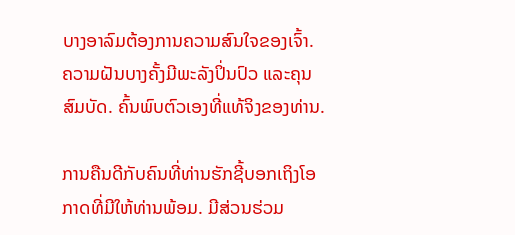ບາງອາລົມຕ້ອງການຄວາມສົນໃຈຂອງເຈົ້າ. ຄວາມຝັນບາງຄັ້ງມີພະລັງປິ່ນປົວ ແລະຄຸນສົມບັດ. ຄົ້ນພົບຕົວເອງທີ່ແທ້ຈິງຂອງທ່ານ.

ການຄືນດີກັບຄົນທີ່ທ່ານຮັກຊີ້ບອກເຖິງໂອກາດທີ່ມີໃຫ້ທ່ານພ້ອມ. ມີສ່ວນຮ່ວມ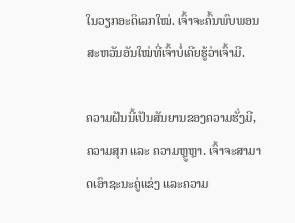ໃນວຽກອະດິເລກໃໝ່. ເຈົ້າຈະຄົ້ນພົບພອນສະຫວັນອັນໃໝ່ທີ່ເຈົ້າບໍ່ເຄີຍຮູ້ວ່າເຈົ້າມີ.

ຄວາມຝັນນີ້ເປັນສັນຍານຂອງຄວາມຮັ່ງມີ, ຄວາມສຸກ ແລະ ຄວາມຫຼູຫຼາ. ເຈົ້າຈະສາມາດເອົາຊະນະຄູ່ແຂ່ງ ແລະຄວາມ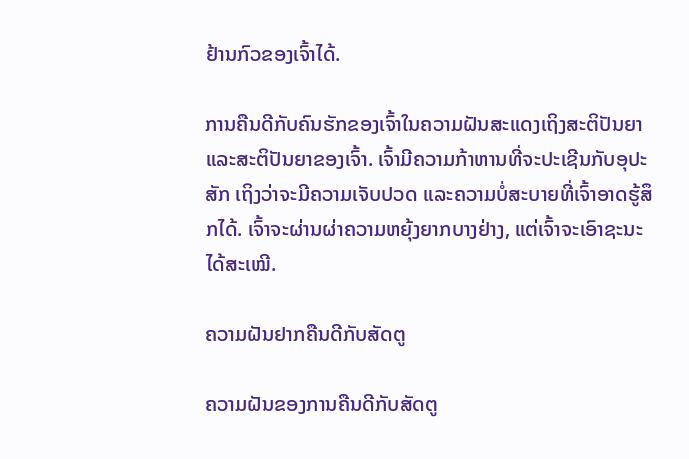ຢ້ານກົວຂອງເຈົ້າໄດ້.

ການຄືນດີກັບຄົນຮັກຂອງເຈົ້າໃນຄວາມຝັນສະແດງເຖິງສະຕິປັນຍາ ແລະສະຕິປັນຍາຂອງເຈົ້າ. ເຈົ້າມີຄວາມກ້າຫານທີ່ຈະປະເຊີນກັບອຸປະສັກ ເຖິງວ່າຈະມີຄວາມເຈັບປວດ ແລະຄວາມບໍ່ສະບາຍທີ່ເຈົ້າອາດຮູ້ສຶກໄດ້. ເຈົ້າຈະຜ່ານຜ່າຄວາມຫຍຸ້ງຍາກບາງຢ່າງ, ແຕ່ເຈົ້າຈະເອົາຊະນະໄດ້ສະເໝີ.

ຄວາມຝັນຢາກຄືນດີກັບສັດຕູ

ຄວາມຝັນຂອງການຄືນດີກັບສັດຕູ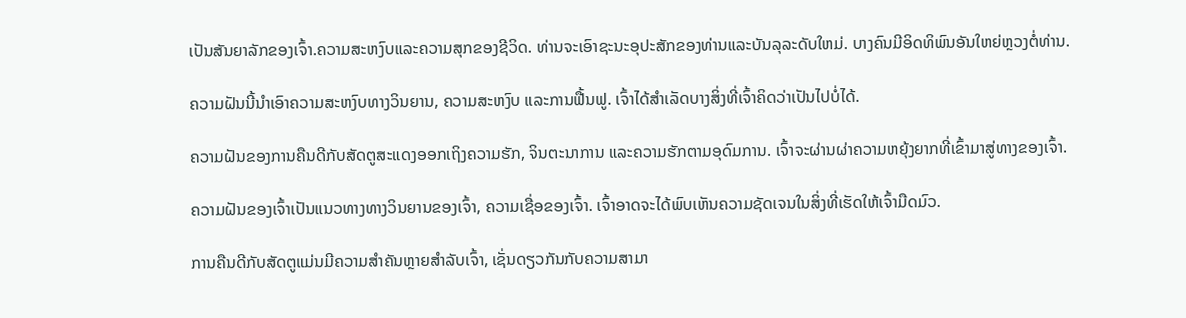ເປັນສັນຍາລັກຂອງເຈົ້າ.ຄວາມສະຫງົບແລະຄວາມສຸກຂອງຊີວິດ. ທ່ານຈະເອົາຊະນະອຸປະສັກຂອງທ່ານແລະບັນລຸລະດັບໃຫມ່. ບາງຄົນມີອິດທິພົນອັນໃຫຍ່ຫຼວງຕໍ່ທ່ານ.

ຄວາມຝັນນີ້ນຳເອົາຄວາມສະຫງົບທາງວິນຍານ, ຄວາມສະຫງົບ ແລະການຟື້ນຟູ. ເຈົ້າໄດ້ສຳເລັດບາງສິ່ງທີ່ເຈົ້າຄິດວ່າເປັນໄປບໍ່ໄດ້.

ຄວາມຝັນຂອງການຄືນດີກັບສັດຕູສະແດງອອກເຖິງຄວາມຮັກ, ຈິນຕະນາການ ແລະຄວາມຮັກຕາມອຸດົມການ. ເຈົ້າຈະຜ່ານຜ່າຄວາມຫຍຸ້ງຍາກທີ່ເຂົ້າມາສູ່ທາງຂອງເຈົ້າ.

ຄວາມຝັນຂອງເຈົ້າເປັນແນວທາງທາງວິນຍານຂອງເຈົ້າ, ຄວາມເຊື່ອຂອງເຈົ້າ. ເຈົ້າອາດຈະໄດ້ພົບເຫັນຄວາມຊັດເຈນໃນສິ່ງທີ່ເຮັດໃຫ້ເຈົ້າມືດມົວ.

ການຄືນດີກັບສັດຕູແມ່ນມີຄວາມສຳຄັນຫຼາຍສຳລັບເຈົ້າ, ເຊັ່ນດຽວກັນກັບຄວາມສາມາ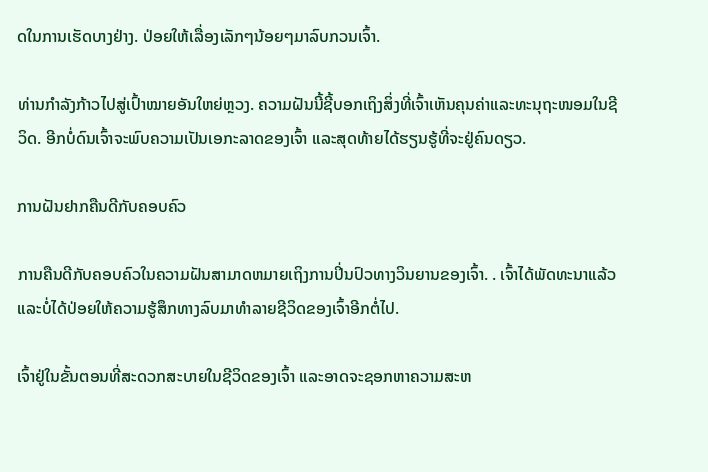ດໃນການເຮັດບາງຢ່າງ. ປ່ອຍໃຫ້ເລື່ອງເລັກໆນ້ອຍໆມາລົບກວນເຈົ້າ.

ທ່ານກຳລັງກ້າວໄປສູ່ເປົ້າໝາຍອັນໃຫຍ່ຫຼວງ. ຄວາມຝັນນີ້ຊີ້ບອກເຖິງສິ່ງທີ່ເຈົ້າເຫັນຄຸນຄ່າແລະທະນຸຖະໜອມໃນຊີວິດ. ອີກບໍ່ດົນເຈົ້າຈະພົບຄວາມເປັນເອກະລາດຂອງເຈົ້າ ແລະສຸດທ້າຍໄດ້ຮຽນຮູ້ທີ່ຈະຢູ່ຄົນດຽວ.

ການຝັນຢາກຄືນດີກັບຄອບຄົວ

ການຄືນດີກັບຄອບຄົວໃນຄວາມຝັນສາມາດຫມາຍເຖິງການປິ່ນປົວທາງວິນຍານຂອງເຈົ້າ. . ເຈົ້າໄດ້ພັດທະນາແລ້ວ ແລະບໍ່ໄດ້ປ່ອຍໃຫ້ຄວາມຮູ້ສຶກທາງລົບມາທຳລາຍຊີວິດຂອງເຈົ້າອີກຕໍ່ໄປ.

ເຈົ້າຢູ່ໃນຂັ້ນຕອນທີ່ສະດວກສະບາຍໃນຊີວິດຂອງເຈົ້າ ແລະອາດຈະຊອກຫາຄວາມສະຫ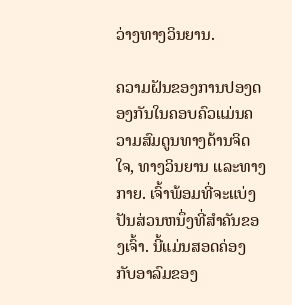ວ່າງທາງວິນຍານ.

ຄວາມຝັນຂອງການປອງດອງກັນໃນຄອບຄົວແມ່ນຄວາມສົມດູນທາງດ້ານຈິດໃຈ, ທາງວິນຍານ ແລະທາງກາຍ. ເຈົ້າພ້ອມທີ່ຈະແບ່ງປັນສ່ວນຫນຶ່ງທີ່ສໍາຄັນຂອງເຈົ້າ. ນີ້ແມ່ນສອດຄ່ອງກັບອາລົມຂອງ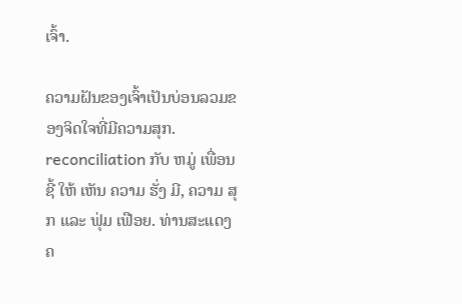ເຈົ້າ.

ຄວາມຝັນຂອງເຈົ້າເປັນບ່ອນລວມຂອງຈິດໃຈທີ່ມີຄວາມສຸກ. reconciliation ກັບ ຫມູ່ ເພື່ອນ ຊີ້ ໃຫ້ ເຫັນ ຄວາມ ຮັ່ງ ມີ, ຄວາມ ສຸກ ແລະ ຟຸ່ມ ເຟືອຍ. ທ່ານສະແດງຄ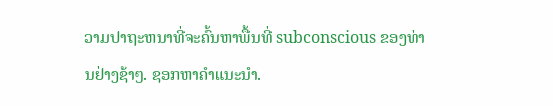ວາມປາຖະຫນາທີ່ຈະຄົ້ນຫາພື້ນທີ່ subconscious ຂອງທ່ານຢ່າງຊ້າໆ. ຊອກຫາຄຳແນະນຳ.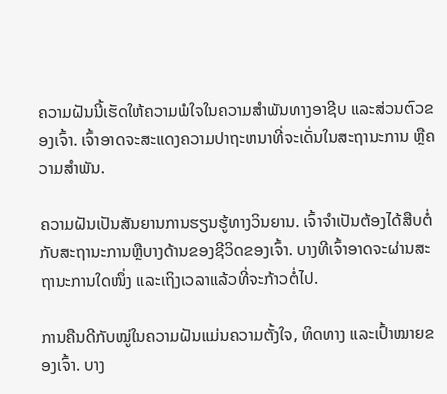ຄວາມຝັນນີ້ເຮັດໃຫ້ຄວາມພໍໃຈໃນຄວາມສຳພັນທາງອາຊີບ ແລະສ່ວນຕົວຂອງເຈົ້າ. ເຈົ້າອາດຈະສະແດງຄວາມປາຖະຫນາທີ່ຈະເດັ່ນໃນສະຖານະການ ຫຼືຄວາມສໍາພັນ.

ຄວາມຝັນເປັນສັນຍານການຮຽນຮູ້ທາງວິນຍານ. ເຈົ້າຈໍາເປັນຕ້ອງໄດ້ສືບຕໍ່ກັບສະຖານະການຫຼືບາງດ້ານຂອງຊີວິດຂອງເຈົ້າ. ບາງທີເຈົ້າອາດຈະຜ່ານສະຖານະການໃດໜຶ່ງ ແລະເຖິງເວລາແລ້ວທີ່ຈະກ້າວຕໍ່ໄປ.

ການຄືນດີກັບໝູ່ໃນຄວາມຝັນແມ່ນຄວາມຕັ້ງໃຈ, ທິດທາງ ແລະເປົ້າໝາຍຂອງເຈົ້າ. ບາງ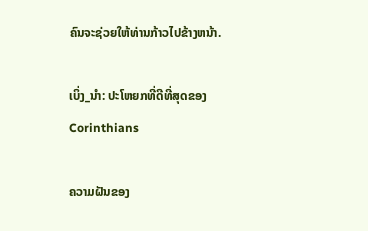ຄົນຈະຊ່ວຍໃຫ້ທ່ານກ້າວໄປຂ້າງຫນ້າ.

ເບິ່ງ_ນຳ: ປະໂຫຍກທີ່ດີທີ່ສຸດຂອງ Corinthians

ຄວາມຝັນຂອງ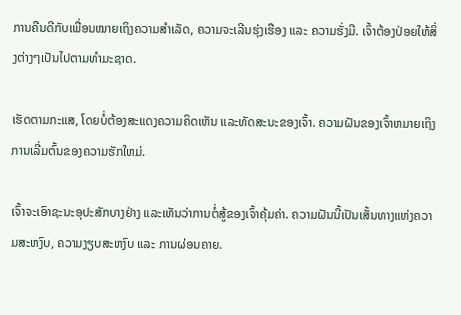ການຄືນດີກັບເພື່ອນໝາຍເຖິງຄວາມສຳເລັດ, ຄວາມຈະເລີນຮຸ່ງເຮືອງ ແລະ ຄວາມຮັ່ງມີ. ເຈົ້າຕ້ອງປ່ອຍໃຫ້ສິ່ງຕ່າງໆເປັນໄປຕາມທຳມະຊາດ.

ເຮັດຕາມກະແສ, ໂດຍບໍ່ຕ້ອງສະແດງຄວາມຄິດເຫັນ ແລະທັດສະນະຂອງເຈົ້າ. ຄວາມຝັນຂອງເຈົ້າຫມາຍເຖິງການເລີ່ມຕົ້ນຂອງຄວາມຮັກໃຫມ່.

ເຈົ້າຈະເອົາຊະນະອຸປະສັກບາງຢ່າງ ແລະເຫັນວ່າການຕໍ່ສູ້ຂອງເຈົ້າຄຸ້ມຄ່າ. ຄວາມຝັນນີ້ເປັນເສັ້ນທາງແຫ່ງຄວາມສະຫງົບ, ຄວາມງຽບສະຫງົບ ແລະ ການຜ່ອນຄາຍ.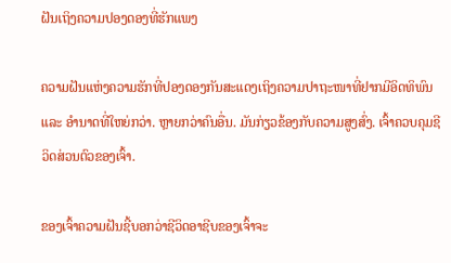ຝັນເຖິງຄວາມປອງດອງທີ່ຮັກແພງ

ຄວາມຝັນແຫ່ງຄວາມຮັກທີ່ປອງດອງກັນສະແດງເຖິງຄວາມປາຖະໜາທີ່ຢາກມີອິດທິພົນ ແລະ ອຳນາດທີ່ໃຫຍ່ກວ່າ. ຫຼາຍກວ່າຄົນອື່ນ. ມັນກ່ຽວຂ້ອງກັບຄວາມສູງສົ່ງ. ເຈົ້າຄວບຄຸມຊີວິດສ່ວນຕົວຂອງເຈົ້າ.

ຂອງເຈົ້າຄວາມຝັນຊີ້ບອກວ່າຊີວິດອາຊີບຂອງເຈົ້າຈະ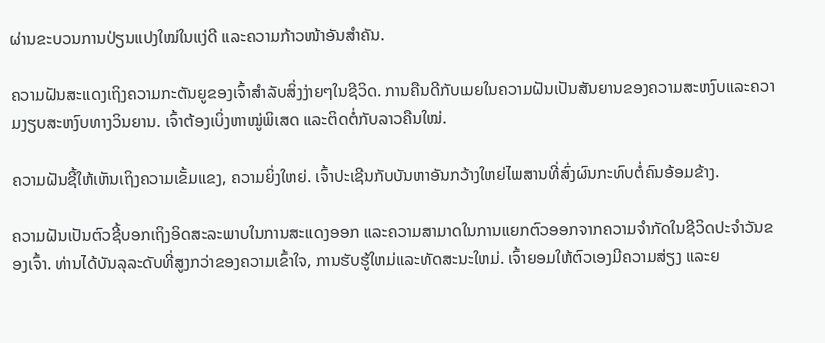ຜ່ານຂະບວນການປ່ຽນແປງໃໝ່ໃນແງ່ດີ ແລະຄວາມກ້າວໜ້າອັນສຳຄັນ.

ຄວາມຝັນສະແດງເຖິງຄວາມກະຕັນຍູຂອງເຈົ້າສຳລັບສິ່ງງ່າຍໆໃນຊີວິດ. ການຄືນດີກັບເມຍໃນຄວາມຝັນເປັນສັນຍານຂອງຄວາມສະຫງົບແລະຄວາມງຽບສະຫງົບທາງວິນຍານ. ເຈົ້າຕ້ອງເບິ່ງຫາໝູ່ພິເສດ ແລະຕິດຕໍ່ກັບລາວຄືນໃໝ່.

ຄວາມຝັນຊີ້ໃຫ້ເຫັນເຖິງຄວາມເຂັ້ມແຂງ, ຄວາມຍິ່ງໃຫຍ່. ເຈົ້າປະເຊີນກັບບັນຫາອັນກວ້າງໃຫຍ່ໄພສານທີ່ສົ່ງຜົນກະທົບຕໍ່ຄົນອ້ອມຂ້າງ.

ຄວາມຝັນເປັນຕົວຊີ້ບອກເຖິງອິດສະລະພາບໃນການສະແດງອອກ ແລະຄວາມສາມາດໃນການແຍກຕົວອອກຈາກຄວາມຈຳກັດໃນຊີວິດປະຈຳວັນຂອງເຈົ້າ. ທ່ານໄດ້ບັນລຸລະດັບທີ່ສູງກວ່າຂອງຄວາມເຂົ້າໃຈ, ການຮັບຮູ້ໃຫມ່ແລະທັດສະນະໃຫມ່. ເຈົ້າຍອມໃຫ້ຕົວເອງມີຄວາມສ່ຽງ ແລະຍ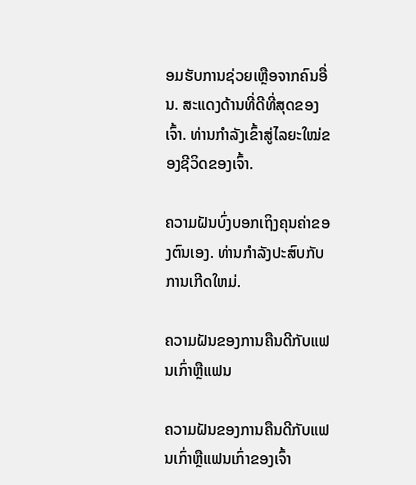ອມຮັບການຊ່ວຍເຫຼືອຈາກຄົນອື່ນ. ສະແດງດ້ານທີ່ດີທີ່ສຸດຂອງເຈົ້າ. ທ່ານກຳລັງເຂົ້າສູ່ໄລຍະໃໝ່ຂອງຊີວິດຂອງເຈົ້າ.

ຄວາມຝັນບົ່ງບອກເຖິງຄຸນຄ່າຂອງຕົນເອງ. ທ່ານກໍາລັງປະສົບກັບການເກີດໃຫມ່.

ຄວາມຝັນຂອງການຄືນດີກັບແຟນເກົ່າຫຼືແຟນ

ຄວາມຝັນຂອງການຄືນດີກັບແຟນເກົ່າຫຼືແຟນເກົ່າຂອງເຈົ້າ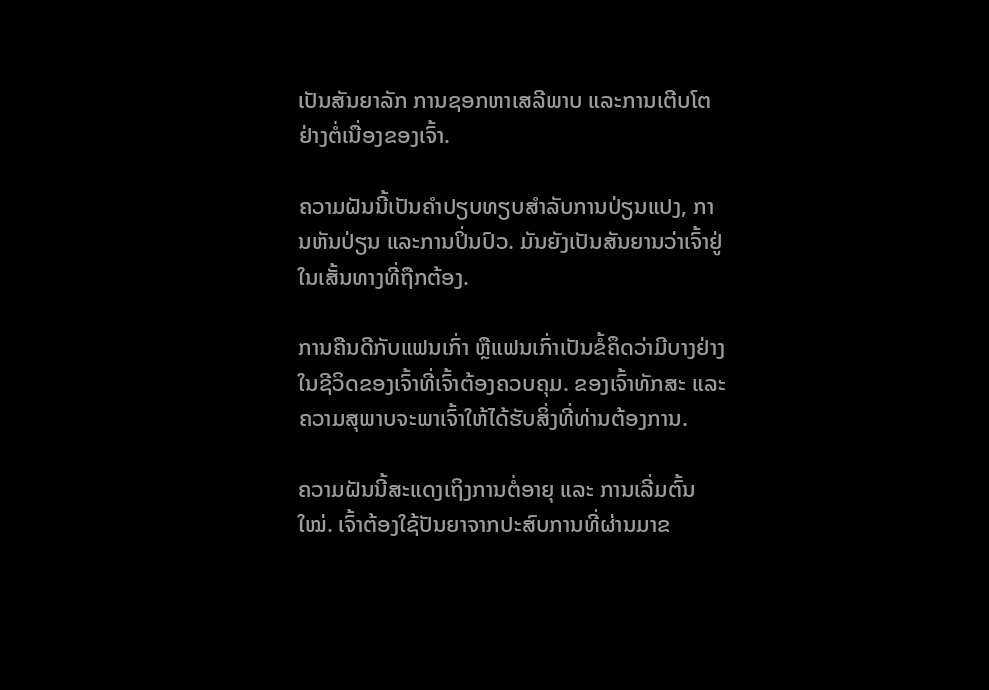ເປັນສັນຍາລັກ ການຊອກຫາເສລີພາບ ແລະການເຕີບໂຕຢ່າງຕໍ່ເນື່ອງຂອງເຈົ້າ.

ຄວາມຝັນນີ້ເປັນຄຳປຽບທຽບສຳລັບການປ່ຽນແປງ, ການຫັນປ່ຽນ ແລະການປິ່ນປົວ. ມັນຍັງເປັນສັນຍານວ່າເຈົ້າຢູ່ໃນເສັ້ນທາງທີ່ຖືກຕ້ອງ.

ການຄືນດີກັບແຟນເກົ່າ ຫຼືແຟນເກົ່າເປັນຂໍ້ຄຶດວ່າມີບາງຢ່າງໃນຊີວິດຂອງເຈົ້າທີ່ເຈົ້າຕ້ອງຄວບຄຸມ. ຂອງເຈົ້າທັກສະ ແລະຄວາມສຸພາບຈະພາເຈົ້າໃຫ້ໄດ້ຮັບສິ່ງທີ່ທ່ານຕ້ອງການ.

ຄວາມຝັນນີ້ສະແດງເຖິງການຕໍ່ອາຍຸ ແລະ ການເລີ່ມຕົ້ນໃໝ່. ເຈົ້າຕ້ອງໃຊ້ປັນຍາຈາກປະສົບການທີ່ຜ່ານມາຂ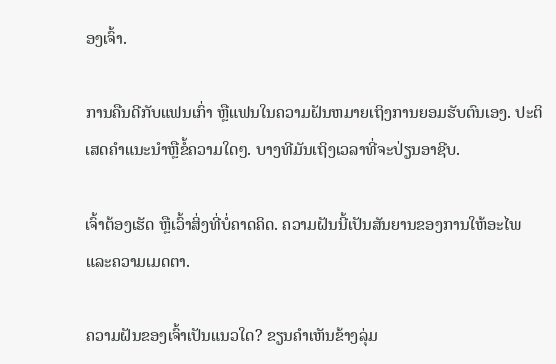ອງເຈົ້າ.

ການຄືນດີກັບແຟນເກົ່າ ຫຼືແຟນໃນຄວາມຝັນຫມາຍເຖິງການຍອມຮັບຕົນເອງ. ປະຕິເສດຄໍາແນະນໍາຫຼືຂໍ້ຄວາມໃດໆ. ບາງທີມັນເຖິງເວລາທີ່ຈະປ່ຽນອາຊີບ.

ເຈົ້າຕ້ອງເຮັດ ຫຼືເວົ້າສິ່ງທີ່ບໍ່ຄາດຄິດ. ຄວາມຝັນນີ້ເປັນສັນຍານຂອງການໃຫ້ອະໄພ ແລະຄວາມເມດຕາ.

ຄວາມຝັນຂອງເຈົ້າເປັນແນວໃດ? ຂຽນຄຳເຫັນຂ້າງລຸ່ມ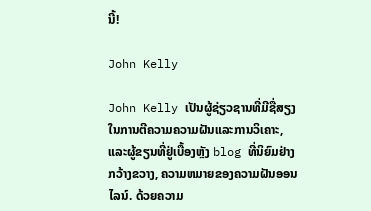ນີ້!

John Kelly

John Kelly ເປັນຜູ້ຊ່ຽວຊານທີ່ມີຊື່ສຽງໃນການຕີຄວາມຄວາມຝັນແລະການວິເຄາະ, ແລະຜູ້ຂຽນທີ່ຢູ່ເບື້ອງຫຼັງ blog ທີ່ນິຍົມຢ່າງກວ້າງຂວາງ, ຄວາມຫມາຍຂອງຄວາມຝັນອອນໄລນ໌. ດ້ວຍຄວາມ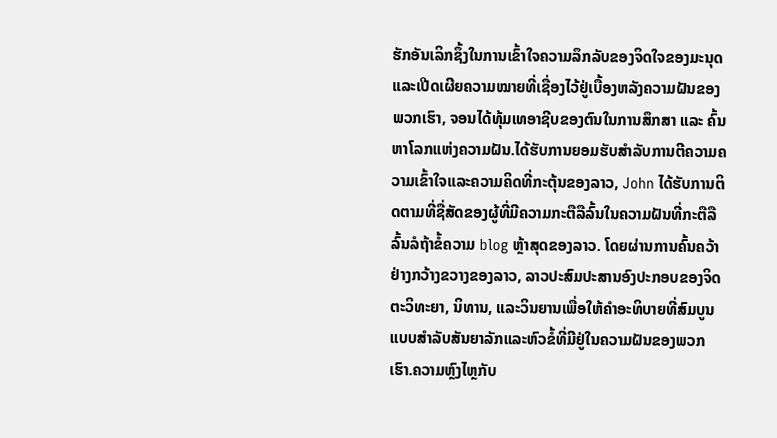ຮັກອັນເລິກຊຶ້ງໃນການເຂົ້າໃຈຄວາມລຶກລັບຂອງຈິດໃຈຂອງມະນຸດ ແລະເປີດເຜີຍຄວາມໝາຍທີ່ເຊື່ອງໄວ້ຢູ່ເບື້ອງຫລັງຄວາມຝັນຂອງພວກເຮົາ, ຈອນໄດ້ທຸ້ມເທອາຊີບຂອງຕົນໃນການສຶກສາ ແລະ ຄົ້ນຫາໂລກແຫ່ງຄວາມຝັນ.ໄດ້ຮັບການຍອມຮັບສໍາລັບການຕີຄວາມຄວາມເຂົ້າໃຈແລະຄວາມຄິດທີ່ກະຕຸ້ນຂອງລາວ, John ໄດ້ຮັບການຕິດຕາມທີ່ຊື່ສັດຂອງຜູ້ທີ່ມີຄວາມກະຕືລືລົ້ນໃນຄວາມຝັນທີ່ກະຕືລືລົ້ນລໍຖ້າຂໍ້ຄວາມ blog ຫຼ້າສຸດຂອງລາວ. ໂດຍຜ່ານການຄົ້ນຄວ້າຢ່າງກວ້າງຂວາງຂອງລາວ, ລາວປະສົມປະສານອົງປະກອບຂອງຈິດຕະວິທະຍາ, ນິທານ, ແລະວິນຍານເພື່ອໃຫ້ຄໍາອະທິບາຍທີ່ສົມບູນແບບສໍາລັບສັນຍາລັກແລະຫົວຂໍ້ທີ່ມີຢູ່ໃນຄວາມຝັນຂອງພວກເຮົາ.ຄວາມຫຼົງໄຫຼກັບ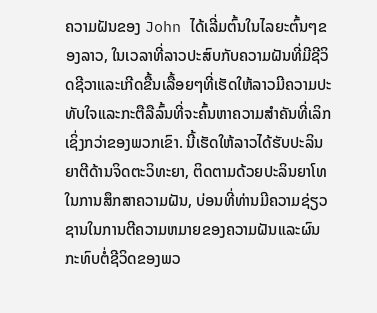ຄວາມຝັນຂອງ John ໄດ້ເລີ່ມຕົ້ນໃນໄລຍະຕົ້ນໆຂອງລາວ, ໃນເວລາທີ່ລາວປະສົບກັບຄວາມຝັນທີ່ມີຊີວິດຊີວາແລະເກີດຂື້ນເລື້ອຍໆທີ່ເຮັດໃຫ້ລາວມີຄວາມປະທັບໃຈແລະກະຕືລືລົ້ນທີ່ຈະຄົ້ນຫາຄວາມສໍາຄັນທີ່ເລິກເຊິ່ງກວ່າຂອງພວກເຂົາ. ນີ້ເຮັດໃຫ້ລາວໄດ້ຮັບປະລິນຍາຕີດ້ານຈິດຕະວິທະຍາ, ຕິດຕາມດ້ວຍປະລິນຍາໂທໃນການສຶກສາຄວາມຝັນ, ບ່ອນທີ່ທ່ານມີຄວາມຊ່ຽວຊານໃນການຕີຄວາມຫມາຍຂອງຄວາມຝັນແລະຜົນກະທົບຕໍ່ຊີວິດຂອງພວ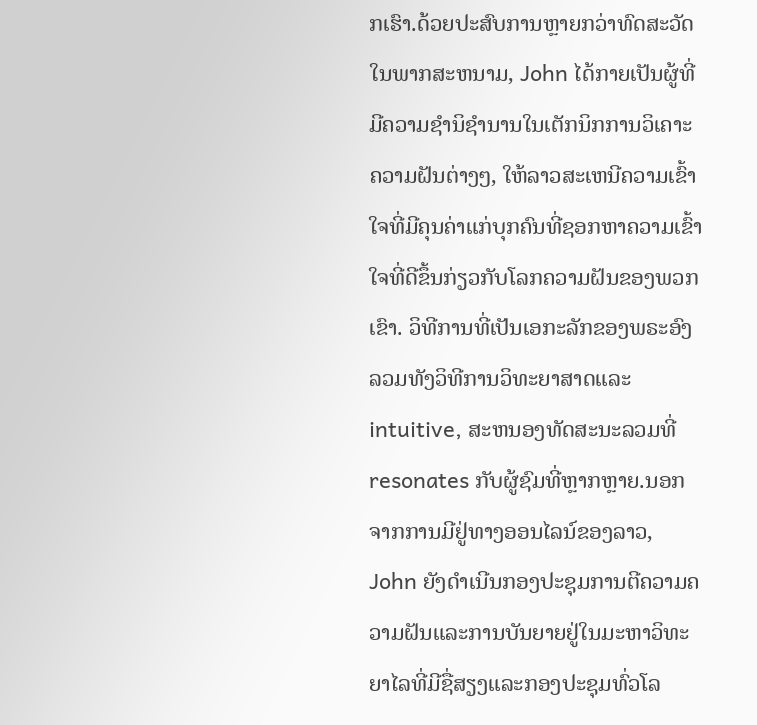ກເຮົາ.ດ້ວຍປະສົບການຫຼາຍກວ່າທົດສະວັດໃນພາກສະຫນາມ, John ໄດ້ກາຍເປັນຜູ້ທີ່ມີຄວາມຊໍານິຊໍານານໃນເຕັກນິກການວິເຄາະຄວາມຝັນຕ່າງໆ, ໃຫ້ລາວສະເຫນີຄວາມເຂົ້າໃຈທີ່ມີຄຸນຄ່າແກ່ບຸກຄົນທີ່ຊອກຫາຄວາມເຂົ້າໃຈທີ່ດີຂຶ້ນກ່ຽວກັບໂລກຄວາມຝັນຂອງພວກເຂົາ. ວິທີການທີ່ເປັນເອກະລັກຂອງພຣະອົງລວມທັງວິທີການວິທະຍາສາດແລະ intuitive, ສະຫນອງທັດສະນະລວມທີ່resonates ກັບຜູ້ຊົມທີ່ຫຼາກຫຼາຍ.ນອກຈາກການມີຢູ່ທາງອອນໄລນ໌ຂອງລາວ, John ຍັງດໍາເນີນກອງປະຊຸມການຕີຄວາມຄວາມຝັນແລະການບັນຍາຍຢູ່ໃນມະຫາວິທະຍາໄລທີ່ມີຊື່ສຽງແລະກອງປະຊຸມທົ່ວໂລ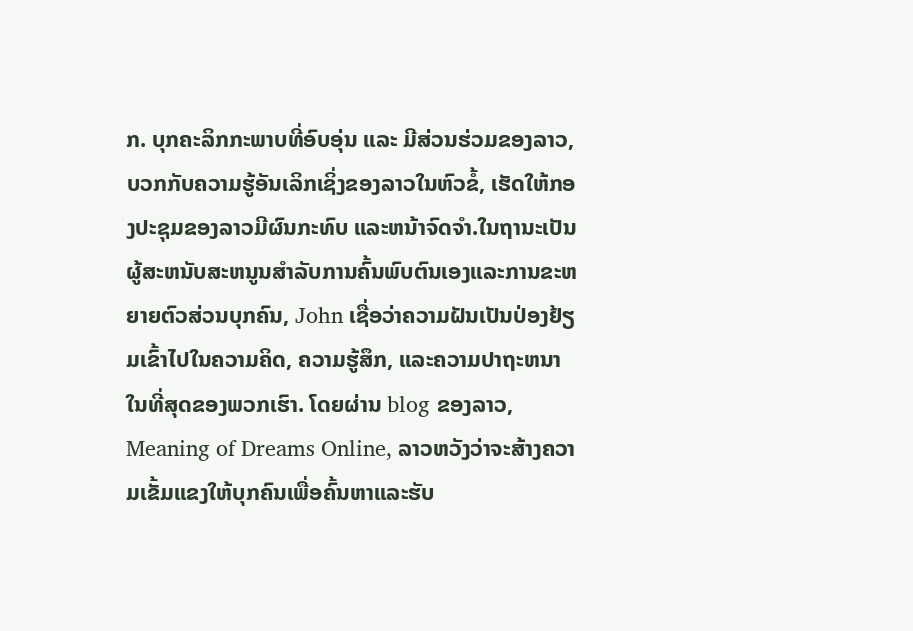ກ. ບຸກຄະລິກກະພາບທີ່ອົບອຸ່ນ ແລະ ມີສ່ວນຮ່ວມຂອງລາວ, ບວກກັບຄວາມຮູ້ອັນເລິກເຊິ່ງຂອງລາວໃນຫົວຂໍ້, ເຮັດໃຫ້ກອງປະຊຸມຂອງລາວມີຜົນກະທົບ ແລະຫນ້າຈົດຈໍາ.ໃນຖານະເປັນຜູ້ສະຫນັບສະຫນູນສໍາລັບການຄົ້ນພົບຕົນເອງແລະການຂະຫຍາຍຕົວສ່ວນບຸກຄົນ, John ເຊື່ອວ່າຄວາມຝັນເປັນປ່ອງຢ້ຽມເຂົ້າໄປໃນຄວາມຄິດ, ຄວາມຮູ້ສຶກ, ແລະຄວາມປາຖະຫນາໃນທີ່ສຸດຂອງພວກເຮົາ. ໂດຍຜ່ານ blog ຂອງລາວ, Meaning of Dreams Online, ລາວຫວັງວ່າຈະສ້າງຄວາມເຂັ້ມແຂງໃຫ້ບຸກຄົນເພື່ອຄົ້ນຫາແລະຮັບ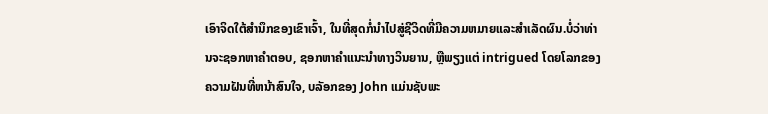ເອົາຈິດໃຕ້ສໍານຶກຂອງເຂົາເຈົ້າ, ໃນທີ່ສຸດກໍ່ນໍາໄປສູ່ຊີວິດທີ່ມີຄວາມຫມາຍແລະສໍາເລັດຜົນ.ບໍ່ວ່າທ່ານຈະຊອກຫາຄໍາຕອບ, ຊອກຫາຄໍາແນະນໍາທາງວິນຍານ, ຫຼືພຽງແຕ່ intrigued ໂດຍໂລກຂອງຄວາມຝັນທີ່ຫນ້າສົນໃຈ, ບລັອກຂອງ John ແມ່ນຊັບພະ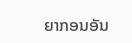ຍາກອນອັນ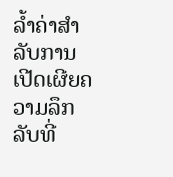ລ້ຳຄ່າສໍາລັບການເປີດເຜີຍຄວາມລຶກລັບທີ່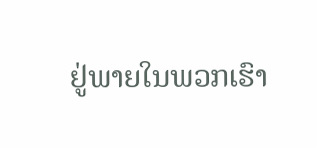ຢູ່ພາຍໃນພວກເຮົາ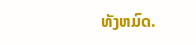ທັງຫມົດ.